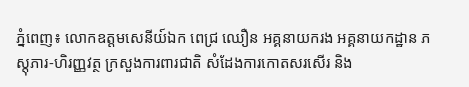ភ្នំពេញ៖ លោកឧត្តមសេនីយ៍ឯក ពេជ្រ ឈឿន អគ្គនាយករង អគ្គនាយកដ្ឋាន ភស្តុភារ-ហិរញ្ញវត្ថ ក្រសួងការពារជាតិ សំដែងការកោតសរសើរ និង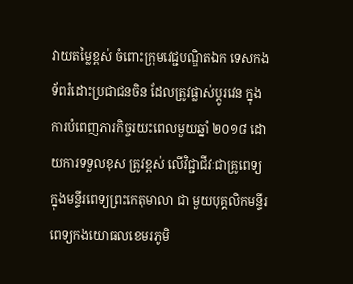វាយតម្លៃខ្ពស់ ចំពោះក្រុមវេជ្ជបណ្ឌិតឯក ទេសកងទ័ពរំដោះប្រជាជនចិន ដែលត្រូវផ្លាស់ប្តូរវេន ក្នុងការបំពេញភារកិច្ចរយះពេលមួយឆ្នាំ ២០១៨ ដោយការទទួលខុស ត្រូវខ្ពស់ លើវិជ្ជាជីវៈជាគ្រូពេទ្យ ក្នុងមន្ទីរពេទ្យព្រះកេតុមាលា ជា មួយបុគ្គលិកមន្ទីរពេទ្យកងយោធលខេមរភូមិ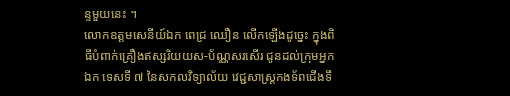ន្ទមួយនេះ ។
លោកឧត្តមសេនីយ៍ឯក ពេជ្រ ឈឿន លើកឡើងដូច្នេះ ក្នុងពិធីបំពាក់គ្រឿងឥស្សរិយយស-ប័ណ្ណសរសើរ ជូនដល់ក្រុមអ្នកឯក ទេសទី ៧ នៃសកលវិទ្យាល័យ វេជ្ជសាស្ត្រកងទ័ពជើងទឹ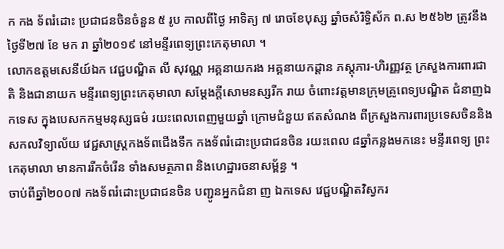ក កង ទ័ពរំដោះ ប្រជាជនចិនចំនួន ៥ រូប កាលពីថ្ងៃ អាទិត្យ ៧ រោចខែបុស្ស ឆ្នាំចសំរិទ្ធិស័ក ព.ស ២៥៦២ ត្រូវនឹងថ្ងៃទី២៧ ខែ មក រា ឆ្នាំ២០១៩ នៅមន្ទីរពេទ្យព្រះកេតុមាលា ។
លោកឧត្តមសេនីយ៍ឯក វេជ្ជបណ្ឌិត លី សុវណ្ណ អគ្គនាយករង អគ្គនាយកដ្ដាន ភស្តុភារ-ហិរញ្ញវត្ថ ក្រសួងការពារជាតិ និងជានាយក មន្ទីរពេទ្យព្រះកេតុមាលា សម្តែងក្តីសោមនស្សរីក រាយ ចំពោះវត្តមានក្រុមគ្រូពេទ្យបណ្ឌិត ជំនាញឯកទេស ក្នុងបេសកកម្មមនុស្សធម៌ រយះពេលពេញមួយឆ្នាំ ក្រោមជំនួយ ឥតសំណង ពីក្រសួងការពារប្រទេសចិននិង សកលវិទ្យាល័យ វេជ្ជសាស្ត្រកងទ័ពជើងទឹក កងទ័ពរំដោះប្រជាជនចិន រយះពេល ៨ឆ្នាំកន្លងមកនេះ មន្ទីរពេទ្យ ព្រះកេតុមាលា មានការរីកចំរើន ទាំងសមត្ថភាព និងហេដ្ឋារចនាសម្ព័ន្ធ ។
ចាប់ពីឆ្នាំ២០០៧ កងទ័ពរំដោះប្រជាជនចិន បញ្ជូនអ្នកជំនា ញ ឯកទេស វេជ្ជបណ្ឌិតវិស្វករ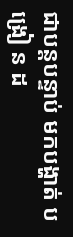ជាបន្តបន្ទាប់ មកបង្ហាត់ បង្រៀ ន ដ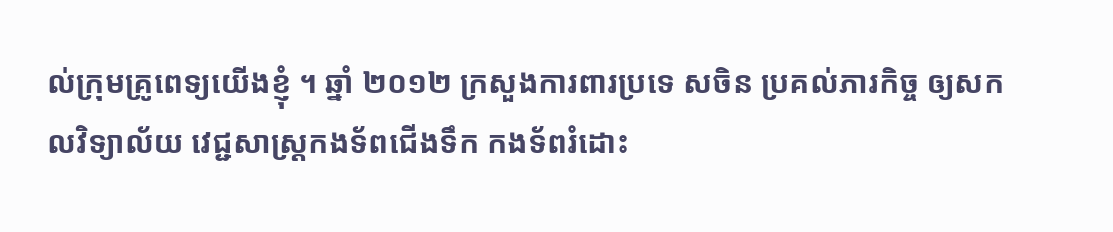ល់ក្រុមគ្រូពេទ្យយើងខ្ញុំ ។ ឆ្នាំ ២០១២ ក្រសួងការពារប្រទេ សចិន ប្រគល់ភារកិច្ច ឲ្យសកលវិទ្យាល័យ វេជ្ជសាស្ត្រកងទ័ពជើងទឹក កងទ័ពរំដោះ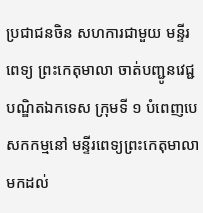ប្រជាជនចិន សហការជាមួយ មន្ទីរ ពេទ្យ ព្រះកេតុមាលា ចាត់បញ្ជូនវេជ្ជបណ្ឌិតឯកទេស ក្រុមទី ១ បំពេញបេសកកម្មនៅ មន្ទីរពេទ្យព្រះកេតុមាលា មកដល់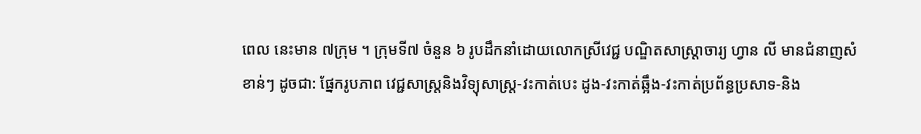ពេល នេះមាន ៧ក្រុម ។ ក្រុមទី៧ ចំនួន ៦ រូបដឹកនាំដោយលោកស្រីវេជ្ជ បណ្ឌិតសាស្រ្តាចារ្យ ហ្វាន លី មានជំនាញសំខាន់ៗ ដូចជា: ផ្នែករូបភាព វេជ្ជសាស្ត្រនិងវិទ្យុសាស្ត្រ-វះកាត់បេះ ដូង-វះកាត់ឆ្អឹង-វះកាត់ប្រព័ន្ធប្រសាទ-និង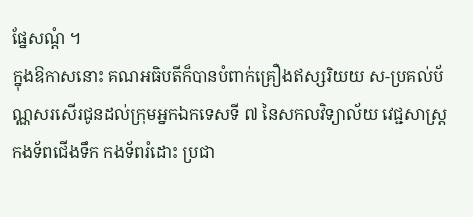ផ្នែសណ្តំ ។
ក្នុងឱកាសនោះ គណអធិបតីក៏បានបំពាក់គ្រឿងឥស្សរិយយ ស-ប្រគល់ប័ណ្ណសរសើរជូនដល់ក្រុមអ្នកឯកទេសទី ៧ នៃសកលវិទ្យាល័យ វេជ្ជសាស្ត្រកងទ័ពជើងទឹក កងទ័ពរំដោះ ប្រជា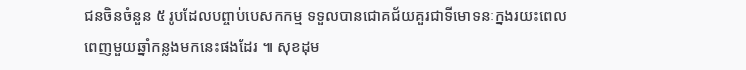ជនចិនចំនួន ៥ រូបដែលបព្ចាប់បេសកកម្ម ទទួលបានជោគជ័យគួរជាទីមោទនៈក្នងរយះពេលពេញមួយឆ្នាំកន្លងមកនេះផងដែរ ៕ សុខដុម